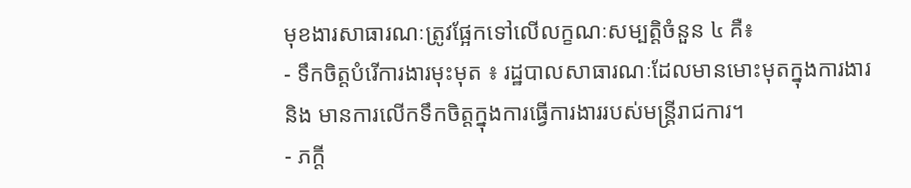មុខងារសាធារណៈត្រូវផ្អែកទៅលើលក្ខណៈសម្បត្តិចំនួន ៤ គឺ៖
- ទឹកចិត្តបំរើការងារមុះមុត ៖ រដ្ឋបាលសាធារណៈដែលមានមោះមុតក្នុងការងារ និង មានការលើកទឹកចិត្តក្នុងការធ្វើការងាររបស់មន្ត្រីរាជការ។
- ភក្តី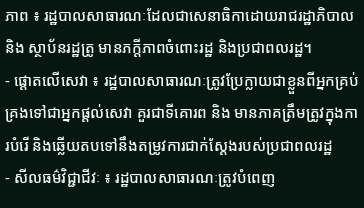ភាព ៖ រដ្ឋបាលសាធារណៈដែលជាសេនាធិកាដោយរាជរដ្ឋាភិបាល និង ស្ថាប័នរដ្ឋត្រូ មានភក្តីភាពចំពោះរដ្ឋ និងប្រជាពលរដ្ឋ។
- ផ្តោតលើសេវា ៖ រដ្ឋបាលសាធារណៈត្រូវប្រែក្លាយជាខ្លួនពីអ្នកគ្រប់គ្រងទៅជាអ្នកផ្តល់សេវា គួរជាទីគោរព និង មានភាគត្រឹមត្រូវក្នុងការបំរើ និងឆ្លើយតបទៅនឹងតម្រូវការជាក់ស្តែងរបស់ប្រជាពលរដ្ឋ
- សីលធម៌វិជ្ជាជីវៈ ៖ រដ្ឋបាលសាធារណៈត្រូវបំពេញ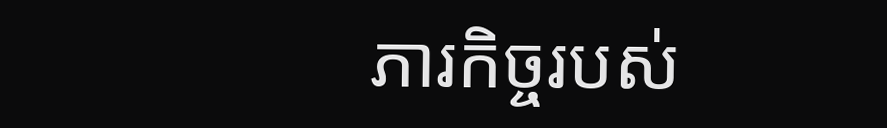ភារកិច្ចរបស់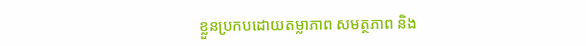ខ្លួនប្រកបដោយតម្លាភាព សមត្ថភាព និង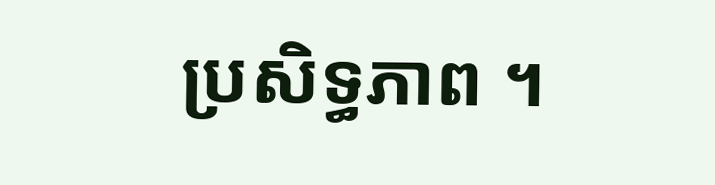ប្រសិទ្ធភាព ។